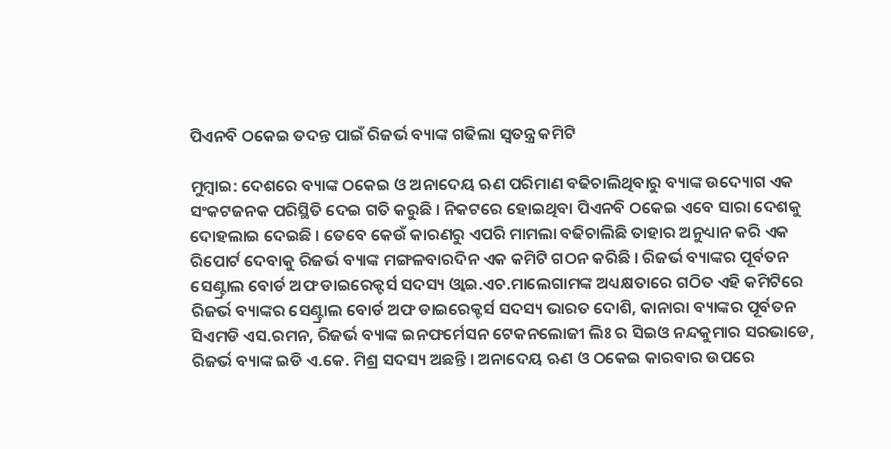ପିଏନବି ଠକେଇ ତଦନ୍ତ ପାଇଁ ରିଜର୍ଭ ବ୍ୟାଙ୍କ ଗଢିଲା ସ୍ୱତନ୍ତ୍ର କମିଟି

ମୁମ୍ବାଇ: ଦେଶରେ ବ୍ୟାଙ୍କ ଠକେଇ ଓ ଅନାଦେୟ ଋଣ ପରିମାଣ ବଢିଚାଲିଥିବାରୁ ବ୍ୟାଙ୍କ ଉଦ୍ୟୋଗ ଏକ ସଂକଟଜନକ ପରିସ୍ଥିତି ଦେଇ ଗତି କରୁଛି । ନିକଟରେ ହୋଇଥିବା ପିଏନବି ଠକେଇ ଏବେ ସାରା ଦେଶକୁ ଦୋହଲାଇ ଦେଇଛି । ତେବେ କେଉଁ କାରଣରୁ ଏପରି ମାମଲା ବଢିଚାଲିଛି ତାହାର ଅନୁଧ୍ୟାନ କରି ଏକ ରିପୋର୍ଟ ଦେବାକୁ ରିଜର୍ଭ ବ୍ୟାଙ୍କ ମଙ୍ଗଳବାରଦିନ ଏକ କମିଟି ଗଠନ କରିଛି । ରିଜର୍ଭ ବ୍ୟାଙ୍କର ପୂର୍ବତନ ସେଣ୍ଟ୍ରାଲ ବୋର୍ଡ ଅଫ ଡାଇରେକ୍ଟର୍ସ ସଦସ୍ୟ ଓ୍ଵାଇ.ଏଚ.ମାଲେଗାମଙ୍କ ଅଧ୍ୟକ୍ଷତାରେ ଗଠିତ ଏହି କମିଟିରେ ରିଜର୍ଭ ବ୍ୟାଙ୍କର ସେଣ୍ଟ୍ରାଲ ବୋର୍ଡ ଅଫ ଡାଇରେକ୍ଟର୍ସ ସଦସ୍ୟ ଭାରତ ଦୋଶି, କାନାରା ବ୍ୟାଙ୍କର ପୂର୍ବତନ ସିଏମଡି ଏସ.ରମନ, ରିଜର୍ଭ ବ୍ୟାଙ୍କ ଇନଫର୍ମେସନ ଟେକନଲୋଜୀ ଲିଃ ର ସିଇଓ ନନ୍ଦକୁମାର ସରଭାଡେ, ରିଜର୍ଭ ବ୍ୟାଙ୍କ ଇଡି ଏ.କେ. ମିଶ୍ର ସଦସ୍ୟ ଅଛନ୍ତି । ଅନାଦେୟ ଋଣ ଓ ଠକେଇ କାରବାର ଉପରେ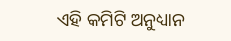ଏହି କମିଟି ଅନୁଧ୍ୟାନ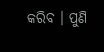କରିବ । ପୁଣି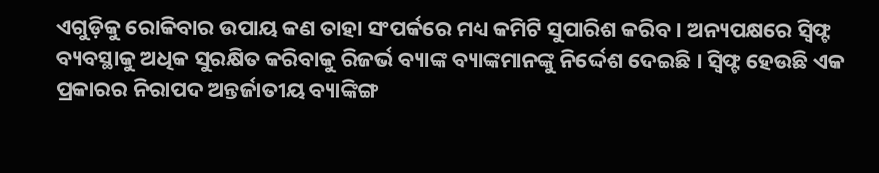ଏଗୁଡ଼ିକୁ ରୋକିବାର ଉପାୟ କଣ ତାହା ସଂପର୍କରେ ମଧ୍ୟ କମିଟି ସୁପାରିଶ କରିବ । ଅନ୍ୟପକ୍ଷରେ ସ୍ୱିଫ୍ଟ ବ୍ୟବସ୍ଥାକୁ ଅଧିକ ସୁରକ୍ଷିତ କରିବାକୁ ରିଜର୍ଭ ବ୍ୟାଙ୍କ ବ୍ୟାଙ୍କମାନଙ୍କୁ ନିର୍ଦ୍ଦେଶ ଦେଇଛି । ସ୍ୱିଫ୍ଟ ହେଉଛି ଏକ ପ୍ରକାରର ନିରାପଦ ଅନ୍ତର୍ଜାତୀୟ ବ୍ୟାଙ୍କିଙ୍ଗ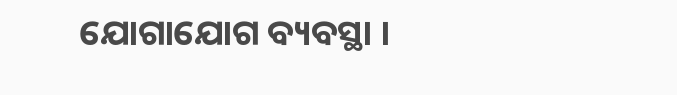ଯୋଗାଯୋଗ ବ୍ୟବସ୍ଥା ।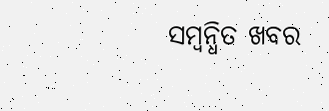ସମ୍ବନ୍ଧିତ ଖବର